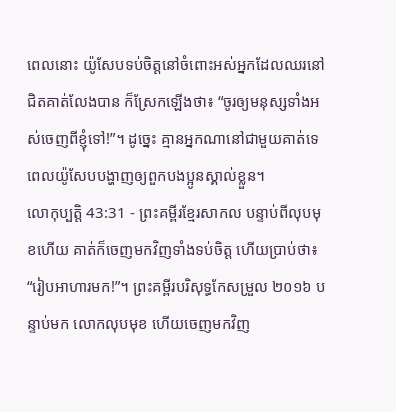ពេលនោះ យ៉ូសែបទប់ចិត្តនៅចំពោះអស់អ្នកដែលឈរនៅជិតគាត់លែងបាន ក៏ស្រែកឡើងថា៖ “ចូរឲ្យមនុស្សទាំងអស់ចេញពីខ្ញុំទៅ!”។ ដូច្នេះ គ្មានអ្នកណានៅជាមួយគាត់ទេ ពេលយ៉ូសែបបង្ហាញឲ្យពួកបងប្អូនស្គាល់ខ្លួន។
លោកុប្បត្តិ 43:31 - ព្រះគម្ពីរខ្មែរសាកល បន្ទាប់ពីលុបមុខហើយ គាត់ក៏ចេញមកវិញទាំងទប់ចិត្ត ហើយប្រាប់ថា៖ “រៀបអាហារមក!”។ ព្រះគម្ពីរបរិសុទ្ធកែសម្រួល ២០១៦ បន្ទាប់មក លោកលុបមុខ ហើយចេញមកវិញ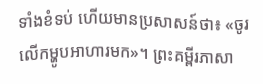ទាំងខំទប់ ហើយមានប្រសាសន៍ថា៖ «ចូរលើកម្ហូបអាហារមក»។ ព្រះគម្ពីរភាសា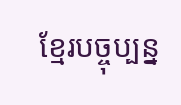ខ្មែរបច្ចុប្បន្ន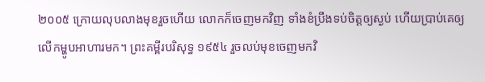២០០៥ ក្រោយលុបលាងមុខរួចហើយ លោកក៏ចេញមកវិញ ទាំងខំប្រឹងទប់ចិត្តឲ្យស្ងប់ ហើយប្រាប់គេឲ្យលើកម្ហូបអាហារមក។ ព្រះគម្ពីរបរិសុទ្ធ ១៩៥៤ រួចលប់មុខចេញមកវិ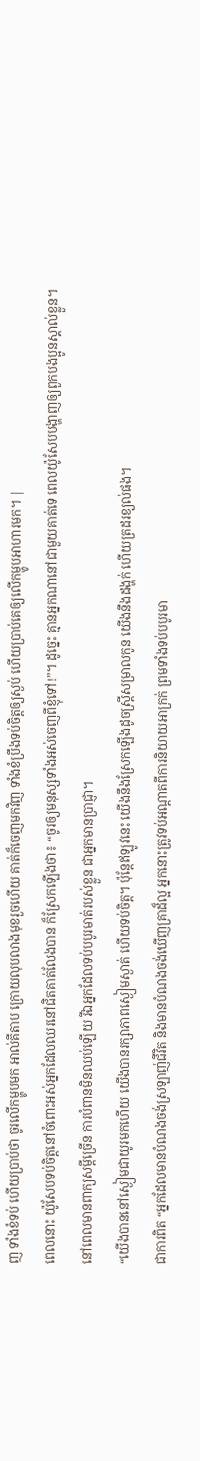ញ ទាំងខំទប់ ហើយប្រាប់ថា ចូរលើកម្ហូបមក អាល់គីតាប ក្រោយលុបលាងមុខរួចហើយ គាត់ក៏ចេញមកវិញ ទាំងខំប្រឹងទប់ចិត្តឲ្យស្ងប់ ហើយប្រាប់គេឲ្យលើកម្ហូបអាហារមក។ |
ពេលនោះ យ៉ូសែបទប់ចិត្តនៅចំពោះអស់អ្នកដែលឈរនៅជិតគាត់លែងបាន ក៏ស្រែកឡើងថា៖ “ចូរឲ្យមនុស្សទាំងអស់ចេញពីខ្ញុំទៅ!”។ ដូច្នេះ គ្មានអ្នកណានៅជាមួយគាត់ទេ ពេលយ៉ូសែបបង្ហាញឲ្យពួកបងប្អូនស្គាល់ខ្លួន។
នៅពេលមានពាក្យសម្ដីច្រើន ការបំពានមិនឈប់ឡើយ រីឯអ្នកដែលទប់បបូរមាត់របស់ខ្លួន ជាអ្នកមានប្រាជ្ញា។
“យើងបាននៅស្ងៀមជាយូរមកហើយ យើងបានរក្សាភាពស្ងៀមស្ងាត់ ហើយទប់ចិត្ត។ ប៉ុន្តែឥឡូវនេះ យើងនឹងស្រែកឡើងដូចស្ត្រីសម្រាលកូន យើងនឹងដង្ហក់ ហើយត្រដរខ្យល់ផង។
ជាការពិត “អ្នកដែលមានបំណងចង់ស្រឡាញ់ជីវិត និងមានបំណងចង់ឃើញគ្រាដ៏ល្អ អ្នកនោះត្រូវទប់អណ្ដាតពីការនិយាយអាក្រក់ ព្រមទាំងទប់បបូរមា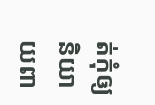ត់កុំឲ្យនិយាយពា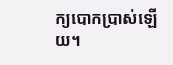ក្យបោកប្រាស់ឡើយ។